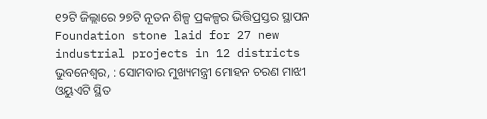୧୨ଟି ଜିଲ୍ଲାରେ ୨୭ଟି ନୂତନ ଶିଳ୍ପ ପ୍ରକଳ୍ପର ଭିତ୍ତିପ୍ରସ୍ତର ସ୍ଥାପନ
Foundation stone laid for 27 new industrial projects in 12 districts
ଭୁବନେଶ୍ୱର, : ସୋମବାର ମୁଖ୍ୟମନ୍ତ୍ରୀ ମୋହନ ଚରଣ ମାଝୀ ଓୟୁଏଟି ସ୍ଥିତ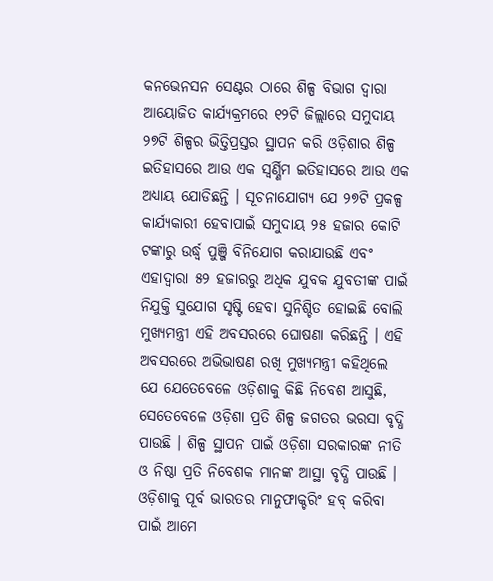କନଭେନସନ ସେଣ୍ଟର ଠାରେ ଶିଳ୍ପ ବିଭାଗ ଦ୍ୱାରା ଆୟୋଜିତ କାର୍ଯ୍ୟକ୍ରମରେ ୧୨ଟି ଜିଲ୍ଲାରେ ସମୁଦାୟ ୨୭ଟି ଶିଳ୍ପର ଭିତ୍ତିପ୍ରସ୍ତର ସ୍ଥାପନ କରି ଓଡ଼ିଶାର ଶିଳ୍ପ ଇତିହାସରେ ଆଉ ଏକ ସ୍ୱର୍ଣ୍ଣିମ ଇତିହାସରେ ଆଉ ଏକ ଅଧ୍ୟାୟ ଯୋଡିଛନ୍ତି । ସୂଚନାଯୋଗ୍ୟ ଯେ ୨୭ଟି ପ୍ରକଳ୍ପ କାର୍ଯ୍ୟକାରୀ ହେବାପାଇଁ ସମୁଦାୟ ୨୫ ହଜାର କୋଟି ଟଙ୍କାରୁ ଉର୍ଦ୍ଧ୍ୱ ପୁଞ୍ଜି ବିନିଯୋଗ କରାଯାଉଛି ଏବଂ ଏହାଦ୍ୱାରା ୫୨ ହଜାରରୁ ଅଧିକ ଯୁବକ ଯୁବତୀଙ୍କ ପାଇଁ ନିଯୁକ୍ତି ସୁଯୋଗ ସୃଷ୍ଟି ହେବା ସୁନିଶ୍ଚିତ ହୋଇଛି ବୋଲି ମୁଖ୍ୟମନ୍ତ୍ରୀ ଏହି ଅବସରରେ ଘୋଷଣା କରିଛନ୍ତି । ଏହି ଅବସରରେ ଅଭିଭାଷଣ ରଖି ମୁଖ୍ୟମନ୍ତ୍ରୀ କହିଥିଲେ ଯେ ଯେତେବେଳେ ଓଡ଼ିଶାକୁ କିଛି ନିବେଶ ଆସୁଛି, ସେତେବେଳେ ଓଡ଼ିଶା ପ୍ରତି ଶିଳ୍ପ ଜଗତର ଭରସା ବୃଦ୍ଧି ପାଉଛି । ଶିଳ୍ପ ସ୍ଥାପନ ପାଇଁ ଓଡ଼ିଶା ସରକାରଙ୍କ ନୀତି ଓ ନିଷ୍ଠା ପ୍ରତି ନିବେଶକ ମାନଙ୍କ ଆସ୍ଥା ବୃଦ୍ଧି ପାଉଛି । ଓଡ଼ିଶାକୁ ପୂର୍ବ ଭାରତର ମାନୁଫାକ୍ଚରିଂ ହବ୍ କରିବା ପାଇଁ ଆମେ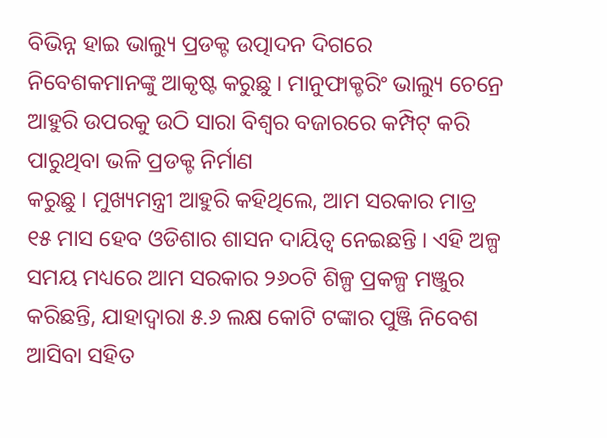ବିଭିନ୍ନ ହାଇ ଭାଲ୍ୟୁ ପ୍ରଡକ୍ଟ ଉତ୍ପାଦନ ଦିଗରେ ନିବେଶକମାନଙ୍କୁ ଆକୃଷ୍ଟ କରୁଛୁ । ମାନୁଫାକ୍ଚରିଂ ଭାଲ୍ୟୁ ଚେନ୍ରେ ଆହୁରି ଉପରକୁ ଉଠି ସାରା ବିଶ୍ୱର ବଜାରରେ କମ୍ପିଟ୍ କରି ପାରୁଥିବା ଭଳି ପ୍ରଡକ୍ଟ ନିର୍ମାଣ
କରୁଛୁ । ମୁଖ୍ୟମନ୍ତ୍ରୀ ଆହୁରି କହିଥିଲେ, ଆମ ସରକାର ମାତ୍ର ୧୫ ମାସ ହେବ ଓଡିଶାର ଶାସନ ଦାୟିତ୍ୱ ନେଇଛନ୍ତି । ଏହି ଅଳ୍ପ ସମୟ ମଧ୍ୟରେ ଆମ ସରକାର ୨୬୦ଟି ଶିଳ୍ପ ପ୍ରକଳ୍ପ ମଞ୍ଜୁର କରିଛନ୍ତି, ଯାହାଦ୍ୱାରା ୫.୬ ଲକ୍ଷ କୋଟି ଟଙ୍କାର ପୁଞ୍ଜି ନିବେଶ ଆସିବା ସହିତ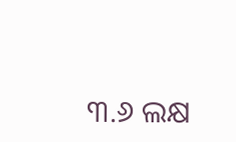୩.୬ ଲକ୍ଷ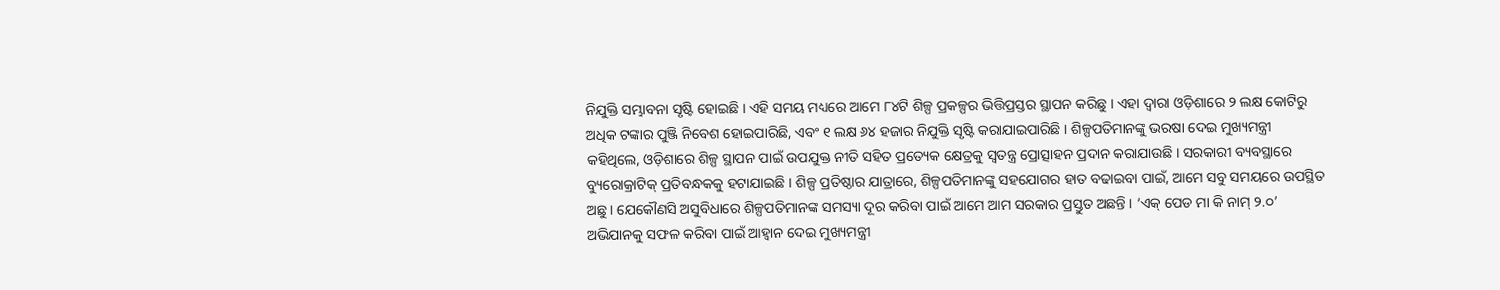ନିଯୁକ୍ତି ସମ୍ଭାବନା ସୃଷ୍ଟି ହୋଇଛି । ଏହି ସମୟ ମଧ୍ୟରେ ଆମେ ୮୪ଟି ଶିଳ୍ପ ପ୍ରକଳ୍ପର ଭିତ୍ତିପ୍ରସ୍ତର ସ୍ଥାପନ କରିଛୁ । ଏହା ଦ୍ୱାରା ଓଡ଼ିଶାରେ ୨ ଲକ୍ଷ କୋଟିରୁ ଅଧିକ ଟଙ୍କାର ପୁଞ୍ଜି ନିବେଶ ହୋଇପାରିଛି, ଏବଂ ୧ ଲକ୍ଷ ୬୪ ହଜାର ନିଯୁକ୍ତି ସୃଷ୍ଟି କରାଯାଇପାରିଛି । ଶିଳ୍ପପତିମାନଙ୍କୁ ଭରଷା ଦେଇ ମୁଖ୍ୟମନ୍ତ୍ରୀ କହିଥିଲେ, ଓଡ଼ିଶାରେ ଶିଳ୍ପ ସ୍ଥାପନ ପାଇଁ ଉପଯୁକ୍ତ ନୀତି ସହିତ ପ୍ରତ୍ୟେକ କ୍ଷେତ୍ରକୁ ସ୍ୱତନ୍ତ୍ର ପ୍ରୋତ୍ସାହନ ପ୍ରଦାନ କରାଯାଉଛି । ସରକାରୀ ବ୍ୟବସ୍ଥାରେ ବ୍ୟୁରୋକ୍ରାଟିକ୍ ପ୍ରତିବନ୍ଧକକୁ ହଟାଯାଇଛି । ଶିଳ୍ପ ପ୍ରତିଷ୍ଠାର ଯାତ୍ରାରେ, ଶିଳ୍ପପତିମାନଙ୍କୁ ସହଯୋଗର ହାତ ବଢାଇବା ପାଇଁ, ଆମେ ସବୁ ସମୟରେ ଉପସ୍ଥିତ ଅଛୁ । ଯେକୌଣସି ଅସୁବିଧାରେ ଶିଳ୍ପପତିମାନଙ୍କ ସମସ୍ୟା ଦୂର କରିବା ପାଇଁ ଆମେ ଆମ ସରକାର ପ୍ରସ୍ତୁତ ଅଛନ୍ତି । ‘ଏକ୍ ପେଡ ମା କି ନାମ୍ ୨.୦’ ଅଭିଯାନକୁ ସଫଳ କରିବା ପାଇଁ ଆହ୍ୱାନ ଦେଇ ମୁଖ୍ୟମନ୍ତ୍ରୀ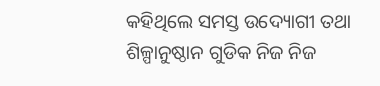କହିଥିଲେ ସମସ୍ତ ଉଦ୍ୟୋଗୀ ତଥା ଶିଳ୍ପାନୁଷ୍ଠାନ ଗୁଡିକ ନିଜ ନିଜ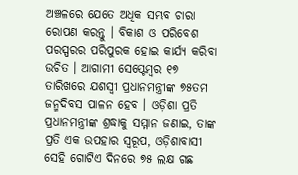ଅଞ୍ଚଳରେ ଯେତେ ଅଧିକ ସମ୍ଭବ ଚାରା ରୋପଣ କରନ୍ତୁ । ବିକାଶ ଓ ପରିବେଶ ପରସ୍ପରର ପରିପୁରକ ହୋଇ କାର୍ଯ୍ୟ କରିବା ଉଚିତ । ଆଗାମୀ ସେପ୍ଟେମ୍ବର ୧୭ ତାରିଖରେ ଯଶସ୍ୱୀ ପ୍ରଧାନମନ୍ତ୍ରୀଙ୍କ ୭୫ତମ ଜନ୍ମଦିବସ ପାଳନ ହେବ । ଓଡ଼ିଶା ପ୍ରତି ପ୍ରଧାନମନ୍ତ୍ରୀଙ୍କ ଶ୍ରଦ୍ଧାକୁ ସମ୍ମାନ ଜଣାଇ, ତାଙ୍କ ପ୍ରତି ଏକ ଉପହାର ସ୍ୱରୂପ, ଓଡ଼ିଶାବାସୀ ସେହି ଗୋଟିଏ ଦିନରେ ୭୫ ଲକ୍ଷ ଗଛ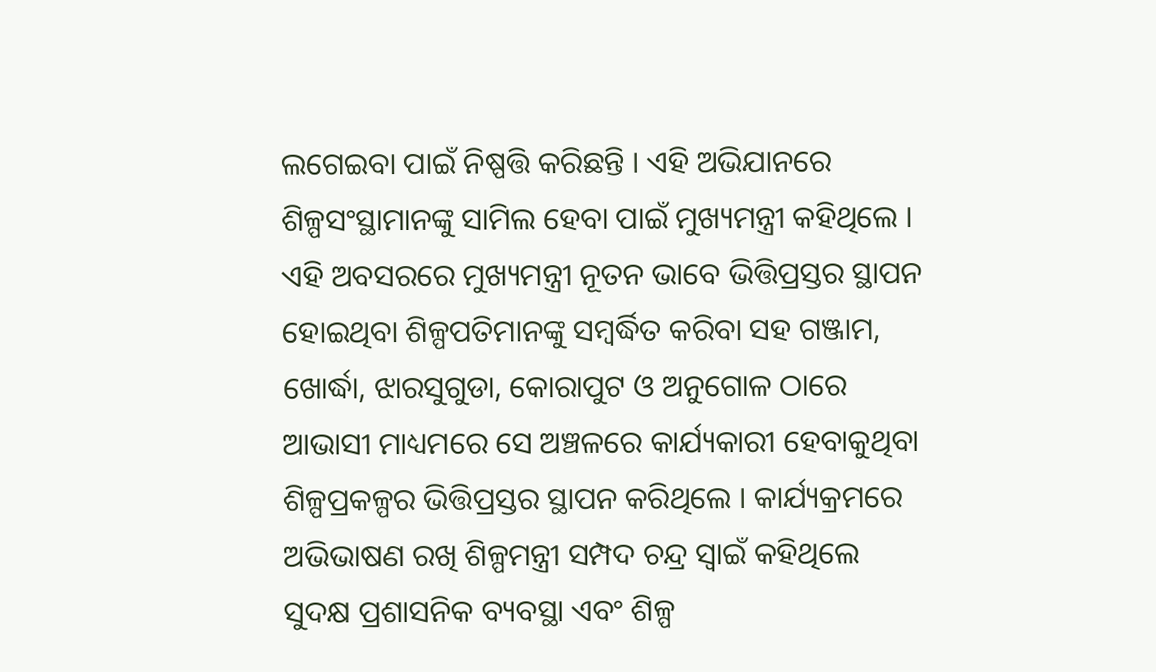ଲଗେଇବା ପାଇଁ ନିଷ୍ପତ୍ତି କରିଛନ୍ତି । ଏହି ଅଭିଯାନରେ ଶିଳ୍ପସଂସ୍ଥାମାନଙ୍କୁ ସାମିଲ ହେବା ପାଇଁ ମୁଖ୍ୟମନ୍ତ୍ରୀ କହିଥିଲେ । ଏହି ଅବସରରେ ମୁଖ୍ୟମନ୍ତ୍ରୀ ନୂତନ ଭାବେ ଭିତ୍ତିପ୍ରସ୍ତର ସ୍ଥାପନ ହୋଇଥିବା ଶିଳ୍ପପତିମାନଙ୍କୁ ସମ୍ବର୍ଦ୍ଧିତ କରିବା ସହ ଗଞ୍ଜାମ, ଖୋର୍ଦ୍ଧା, ଝାରସୁଗୁଡା, କୋରାପୁଟ ଓ ଅନୁଗୋଳ ଠାରେ ଆଭାସୀ ମାଧ୍ୟମରେ ସେ ଅଞ୍ଚଳରେ କାର୍ଯ୍ୟକାରୀ ହେବାକୁଥିବା ଶିଳ୍ପପ୍ରକଳ୍ପର ଭିତ୍ତିପ୍ରସ୍ତର ସ୍ଥାପନ କରିଥିଲେ । କାର୍ଯ୍ୟକ୍ରମରେ ଅଭିଭାଷଣ ରଖି ଶିଳ୍ପମନ୍ତ୍ରୀ ସମ୍ପଦ ଚନ୍ଦ୍ର ସ୍ୱାଇଁ କହିଥିଲେ ସୁଦକ୍ଷ ପ୍ରଶାସନିକ ବ୍ୟବସ୍ଥା ଏବଂ ଶିଳ୍ପ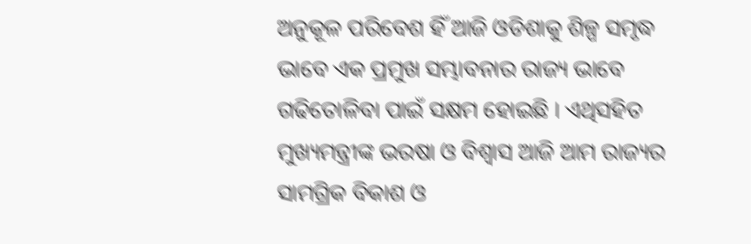ଅନୁକୂଳ ପରିବେଶ ହିଁ ଆଜି ଓଡିଶାକୁ ଶିଳ୍ପ ସମୃଦ୍ଧ ଭାବେ ଏକ ପ୍ରମୁଖ ସମ୍ଭାବନାର ରାଜ୍ୟ ଭାବେ ଗଢିତୋଳିବା ପାଇଁ ସକ୍ଷମ ହୋଇଛି । ଏଥିସହିତ ମୁଖ୍ୟମନ୍ତ୍ରୀଙ୍କ ଭରଷା ଓ ବିଶ୍ୱାସ ଆଜି ଆମ ରାଜ୍ୟର ସାମଗ୍ରିକ ବିକାଶ ଓ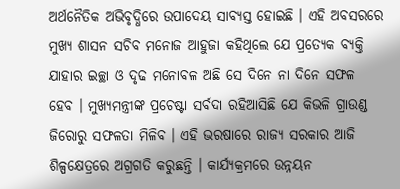ଅର୍ଥନୈତିକ ଅଭିବୃଦ୍ଧିରେ ଉପାଦେୟ ସାବ୍ୟସ୍ତ ହୋଇଛି । ଏହି ଅବସରରେ ମୁଖ୍ୟ ଶାସନ ସଚିବ ମନୋଜ ଆହୁଜା କହିଥିଲେ ଯେ ପ୍ରତ୍ୟେକ ବ୍ୟକ୍ତି ଯାହାର ଇଚ୍ଛା ଓ ଦୃଢ ମନୋବଳ ଅଛି ସେ ଦିନେ ନା ଦିନେ ସଫଳ ହେବ । ମୁଖ୍ୟମନ୍ତ୍ରୀଙ୍କ ପ୍ରଚେଷ୍ଟା ସର୍ବଦା ରହିଆସିଛି ଯେ କିଭଳି ଗ୍ରାଉଣ୍ଡ ଜିରୋରୁ ସଫଳତା ମିଳିବ । ଏହି ଭରଷାରେ ରାଜ୍ୟ ସରକାର ଆଜି ଶିଳ୍ପକ୍ଷେତ୍ରରେ ଅଗ୍ରଗତି କରୁଛନ୍ତି । କାର୍ଯ୍ୟକ୍ରମରେ ଉନ୍ନୟନ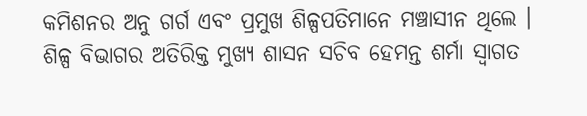କମିଶନର ଅନୁ ଗର୍ଗ ଏବଂ ପ୍ରମୁଖ ଶିଳ୍ପପତିମାନେ ମଞ୍ଚାସୀନ ଥିଲେ । ଶିଳ୍ପ ବିଭାଗର ଅତିରିକ୍ତ ମୁଖ୍ୟ ଶାସନ ସଚିବ ହେମନ୍ତ ଶର୍ମା ସ୍ୱାଗତ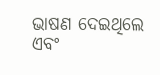ଭାଷଣ ଦେଇଥିଲେ ଏବଂ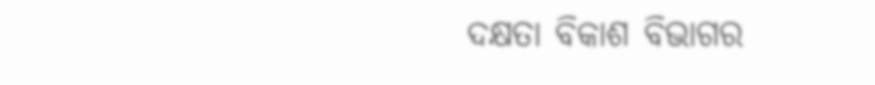ଦକ୍ଷତା ବିକାଶ ବିଭାଗର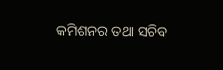କମିଶନର ତଥା ସଚିବ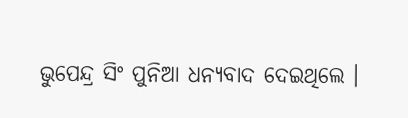ଭୁପେନ୍ଦ୍ର ସିଂ ପୁନିଆ ଧନ୍ୟବାଦ ଦେଇଥିଲେ ।